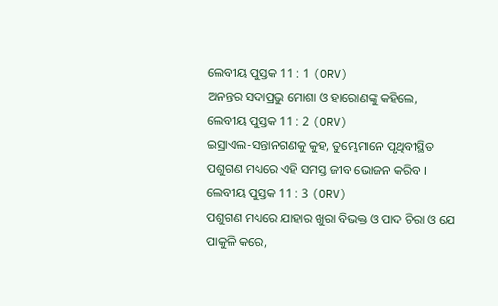ଲେବୀୟ ପୁସ୍ତକ 11 : 1 (ORV)
ଅନନ୍ତର ସଦାପ୍ରଭୁ ମୋଶା ଓ ହାରୋଣଙ୍କୁ କହିଲେ,
ଲେବୀୟ ପୁସ୍ତକ 11 : 2 (ORV)
ଇସ୍ରାଏଲ-ସନ୍ତାନଗଣକୁ କୁହ, ତୁମ୍ଭେମାନେ ପୃଥିବୀସ୍ଥିତ ପଶୁଗଣ ମଧ୍ୟରେ ଏହି ସମସ୍ତ ଜୀବ ଭୋଜନ କରିବ ।
ଲେବୀୟ ପୁସ୍ତକ 11 : 3 (ORV)
ପଶୁଗଣ ମଧ୍ୟରେ ଯାହାର ଖୁରା ବିଭକ୍ତ ଓ ପାଦ ଚିରା ଓ ଯେ ପାକୁଳି କରେ,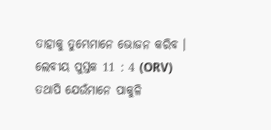ତାହାକୁ ତୁମ୍ଭେମାନେ ଭୋଜନ କରିବ ।
ଲେବୀୟ ପୁସ୍ତକ 11 : 4 (ORV)
ତଥାପି ଯେଉଁମାନେ ପାକୁଳି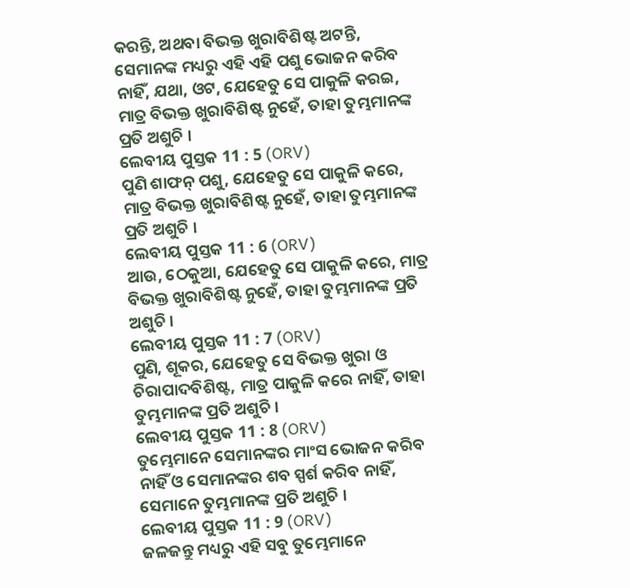କରନ୍ତି, ଅଥବା ବିଭକ୍ତ ଖୁରାବିଶିଷ୍ଟ ଅଟନ୍ତି, ସେମାନଙ୍କ ମଧ୍ୟରୁ ଏହି ଏହି ପଶୁ ଭୋଜନ କରିବ ନାହିଁ, ଯଥା, ଓଟ, ଯେହେତୁ ସେ ପାକୁଳି କରଇ, ମାତ୍ର ବିଭକ୍ତ ଖୁରାବିଶିଷ୍ଟ ନୁହେଁ, ତାହା ତୁମ୍ଭମାନଙ୍କ ପ୍ରତି ଅଶୁଚି ।
ଲେବୀୟ ପୁସ୍ତକ 11 : 5 (ORV)
ପୁଣି ଶାଫନ୍ ପଶୁ, ଯେହେତୁ ସେ ପାକୁଳି କରେ, ମାତ୍ର ବିଭକ୍ତ ଖୁରାବିଶିଷ୍ଟ ନୁହେଁ, ତାହା ତୁମ୍ଭମାନଙ୍କ ପ୍ରତି ଅଶୁଚି ।
ଲେବୀୟ ପୁସ୍ତକ 11 : 6 (ORV)
ଆଉ, ଠେକୁଆ, ଯେହେତୁ ସେ ପାକୁଳି କରେ, ମାତ୍ର ବିଭକ୍ତ ଖୁରାବିଶିଷ୍ଟ ନୁହେଁ, ତାହା ତୁମ୍ଭମାନଙ୍କ ପ୍ରତି ଅଶୁଚି ।
ଲେବୀୟ ପୁସ୍ତକ 11 : 7 (ORV)
ପୁଣି, ଶୂକର, ଯେହେତୁ ସେ ବିଭକ୍ତ ଖୁରା ଓ ଚିରାପାଦବିଶିଷ୍ଟ, ମାତ୍ର ପାକୁଳି କରେ ନାହିଁ, ତାହା ତୁମ୍ଭମାନଙ୍କ ପ୍ରତି ଅଶୁଚି ।
ଲେବୀୟ ପୁସ୍ତକ 11 : 8 (ORV)
ତୁମ୍ଭେମାନେ ସେମାନଙ୍କର ମାଂସ ଭୋଜନ କରିବ ନାହିଁ ଓ ସେମାନଙ୍କର ଶବ ସ୍ପର୍ଶ କରିବ ନାହିଁ, ସେମାନେ ତୁମ୍ଭମାନଙ୍କ ପ୍ରତି ଅଶୁଚି ।
ଲେବୀୟ ପୁସ୍ତକ 11 : 9 (ORV)
ଜଳଜନ୍ତୁ ମଧ୍ୟରୁ ଏହି ସବୁ ତୁମ୍ଭେମାନେ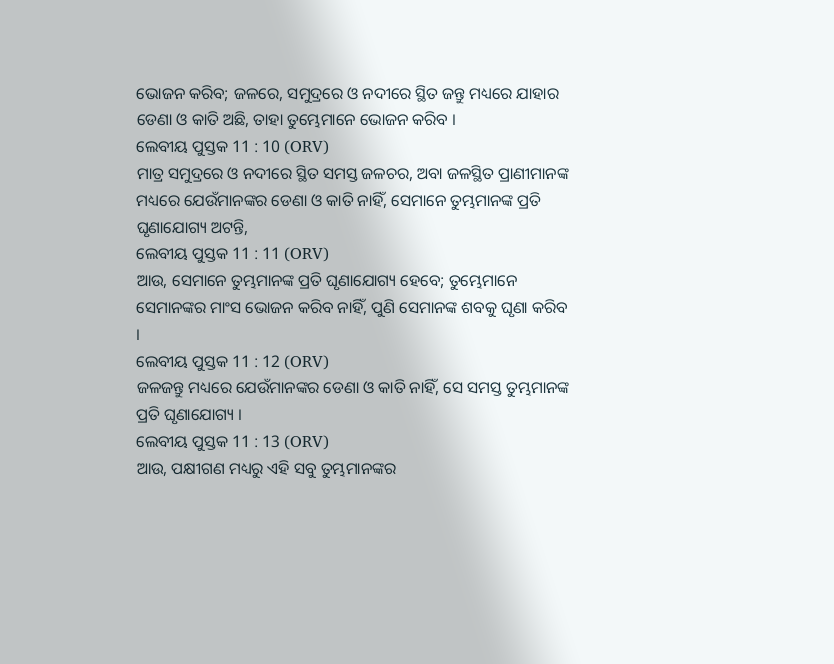ଭୋଜନ କରିବ; ଜଳରେ, ସମୁଦ୍ରରେ ଓ ନଦୀରେ ସ୍ଥିତ ଜନ୍ତୁ ମଧ୍ୟରେ ଯାହାର ଡେଣା ଓ କାତି ଅଛି, ତାହା ତୁମ୍ଭେମାନେ ଭୋଜନ କରିବ ।
ଲେବୀୟ ପୁସ୍ତକ 11 : 10 (ORV)
ମାତ୍ର ସମୁଦ୍ରରେ ଓ ନଦୀରେ ସ୍ଥିତ ସମସ୍ତ ଜଳଚର, ଅବା ଜଳସ୍ଥିତ ପ୍ରାଣୀମାନଙ୍କ ମଧ୍ୟରେ ଯେଉଁମାନଙ୍କର ଡେଣା ଓ କାତି ନାହିଁ, ସେମାନେ ତୁମ୍ଭମାନଙ୍କ ପ୍ରତି ଘୃଣାଯୋଗ୍ୟ ଅଟନ୍ତି,
ଲେବୀୟ ପୁସ୍ତକ 11 : 11 (ORV)
ଆଉ, ସେମାନେ ତୁମ୍ଭମାନଙ୍କ ପ୍ରତି ଘୃଣାଯୋଗ୍ୟ ହେବେ; ତୁମ୍ଭେମାନେ ସେମାନଙ୍କର ମାଂସ ଭୋଜନ କରିବ ନାହିଁ, ପୁଣି ସେମାନଙ୍କ ଶବକୁ ଘୃଣା କରିବ ।
ଲେବୀୟ ପୁସ୍ତକ 11 : 12 (ORV)
ଜଳଜନ୍ତୁ ମଧ୍ୟରେ ଯେଉଁମାନଙ୍କର ଡେଣା ଓ କାତି ନାହିଁ, ସେ ସମସ୍ତ ତୁମ୍ଭମାନଙ୍କ ପ୍ରତି ଘୃଣାଯୋଗ୍ୟ ।
ଲେବୀୟ ପୁସ୍ତକ 11 : 13 (ORV)
ଆଉ, ପକ୍ଷୀଗଣ ମଧ୍ୟରୁ ଏହି ସବୁ ତୁମ୍ଭମାନଙ୍କର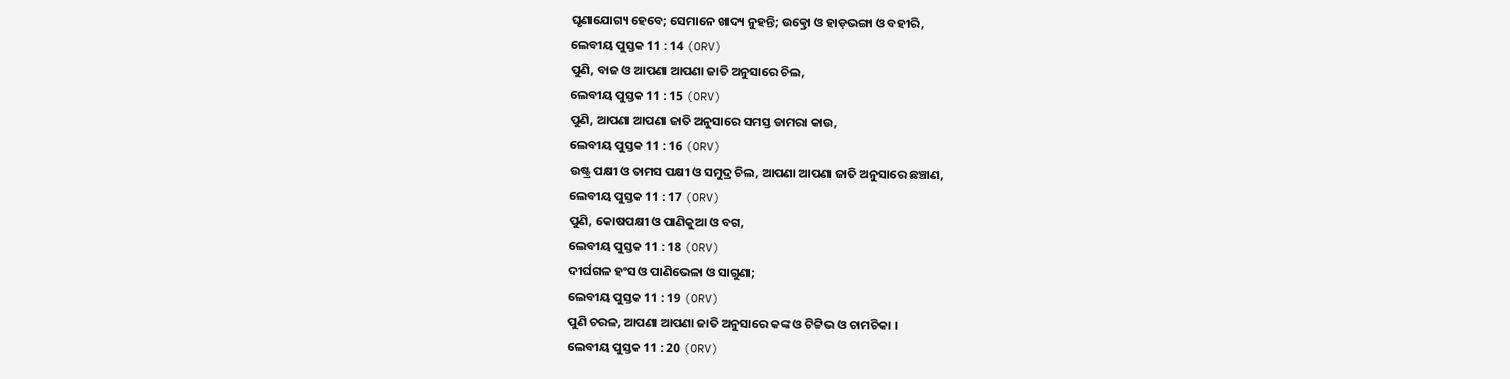ଘୃଣାଯୋଗ୍ୟ ହେବେ; ସେମାନେ ଖାଦ୍ୟ ନୁହନ୍ତି; ଉତ୍କ୍ରୋ ଓ ହାଡ଼ଭଙ୍ଗା ଓ ବହୀରି,
ଲେବୀୟ ପୁସ୍ତକ 11 : 14 (ORV)
ପୁଣି, ବାଜ ଓ ଆପଣା ଆପଣା ଜାତି ଅନୁସାରେ ଚିଲ,
ଲେବୀୟ ପୁସ୍ତକ 11 : 15 (ORV)
ପୁଣି, ଆପଣା ଆପଣା ଜାତି ଅନୁସାରେ ସମସ୍ତ ଡାମରା କାଉ,
ଲେବୀୟ ପୁସ୍ତକ 11 : 16 (ORV)
ଉଷ୍ଟ୍ର ପକ୍ଷୀ ଓ ତାମସ ପକ୍ଷୀ ଓ ସମୁଦ୍ର ଚିଲ, ଆପଣା ଆପଣା ଜାତି ଅନୁସାରେ ଛଞ୍ଚାଣ,
ଲେବୀୟ ପୁସ୍ତକ 11 : 17 (ORV)
ପୁଣି, କୋଷପକ୍ଷୀ ଓ ପାଣିକୁଆ ଓ ବଗ,
ଲେବୀୟ ପୁସ୍ତକ 11 : 18 (ORV)
ଦୀର୍ଘଗଳ ହଂସ ଓ ପାଣିଭେଳା ଓ ସାଗୁଣା;
ଲେବୀୟ ପୁସ୍ତକ 11 : 19 (ORV)
ପୁଣି ଚରଳ, ଆପଣା ଆପଣା ଜାତି ଅନୁସାରେ କଙ୍କ ଓ ଟିଟ୍ଟିଭ ଓ ଚାମଚିକା ।
ଲେବୀୟ ପୁସ୍ତକ 11 : 20 (ORV)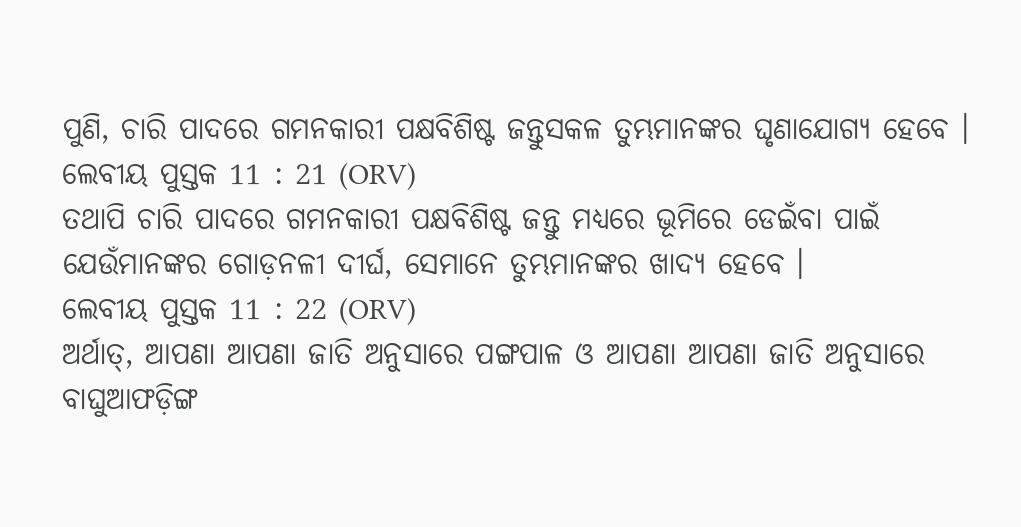ପୁଣି, ଚାରି ପାଦରେ ଗମନକାରୀ ପକ୍ଷବିଶିଷ୍ଟ ଜନ୍ତୁସକଳ ତୁମ୍ଭମାନଙ୍କର ଘୃଣାଯୋଗ୍ୟ ହେବେ ।
ଲେବୀୟ ପୁସ୍ତକ 11 : 21 (ORV)
ତଥାପି ଚାରି ପାଦରେ ଗମନକାରୀ ପକ୍ଷବିଶିଷ୍ଟ ଜନ୍ତୁ ମଧ୍ୟରେ ଭୂମିରେ ଡେଇଁବା ପାଇଁ ଯେଉଁମାନଙ୍କର ଗୋଡ଼ନଳୀ ଦୀର୍ଘ, ସେମାନେ ତୁମ୍ଭମାନଙ୍କର ଖାଦ୍ୟ ହେବେ ।
ଲେବୀୟ ପୁସ୍ତକ 11 : 22 (ORV)
ଅର୍ଥାତ୍, ଆପଣା ଆପଣା ଜାତି ଅନୁସାରେ ପଙ୍ଗପାଳ ଓ ଆପଣା ଆପଣା ଜାତି ଅନୁସାରେ ବାଘୁଆଫଡ଼ିଙ୍ଗ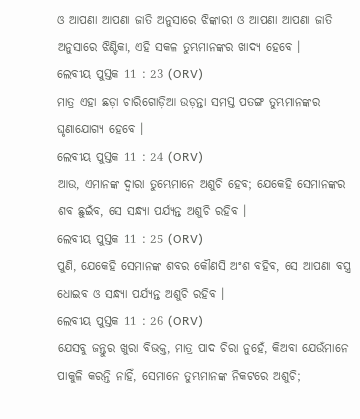ଓ ଆପଣା ଆପଣା ଜାତି ଅନୁସାରେ ଝିଙ୍କାରୀ ଓ ଆପଣା ଆପଣା ଜାତି ଅନୁସାରେ ଝିଣ୍ଟିକା, ଏହି ସକଳ ତୁମ୍ଭମାନଙ୍କର ଖାଦ୍ୟ ହେବେ ।
ଲେବୀୟ ପୁସ୍ତକ 11 : 23 (ORV)
ମାତ୍ର ଏହା ଛଡ଼ା ଚାରିଗୋଡ଼ିଆ ଉଡ଼ନ୍ତା ସମସ୍ତ ପତଙ୍ଗ ତୁମ୍ଭମାନଙ୍କର ଘୃଣାଯୋଗ୍ୟ ହେବେ ।
ଲେବୀୟ ପୁସ୍ତକ 11 : 24 (ORV)
ଆଉ, ଏମାନଙ୍କ ଦ୍ଵାରା ତୁମ୍ଭେମାନେ ଅଶୁଚି ହେବ; ଯେକେହି ସେମାନଙ୍କର ଶବ ଛୁଇଁବ, ସେ ସନ୍ଧ୍ୟା ପର୍ଯ୍ୟନ୍ତ ଅଶୁଚି ରହିବ ।
ଲେବୀୟ ପୁସ୍ତକ 11 : 25 (ORV)
ପୁଣି, ଯେକେହି ସେମାନଙ୍କ ଶବର କୌଣସି ଅଂଶ ବହିବ, ସେ ଆପଣା ବସ୍ତ୍ର ଧୋଇବ ଓ ସନ୍ଧ୍ୟା ପର୍ଯ୍ୟନ୍ତ ଅଶୁଚି ରହିବ ।
ଲେବୀୟ ପୁସ୍ତକ 11 : 26 (ORV)
ଯେସବୁ ଜନ୍ତୁର ଖୁରା ବିଭକ୍ତ, ମାତ୍ର ପାଦ ଚିରା ନୁହେଁ, କିଅବା ଯେଉଁମାନେ ପାକୁଳି କରନ୍ତି ନାହିଁ, ସେମାନେ ତୁମ୍ଭମାନଙ୍କ ନିକଟରେ ଅଶୁଚି;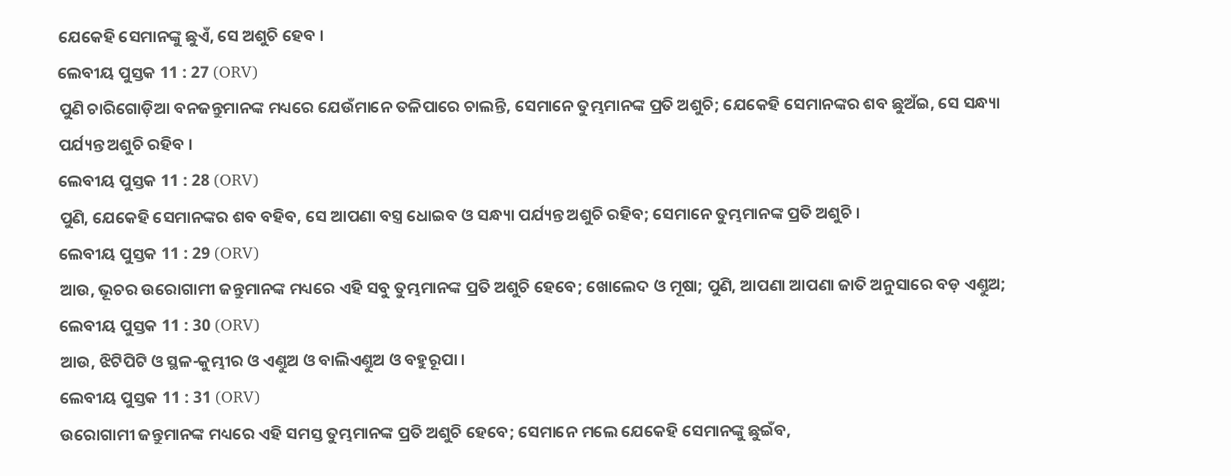ଯେକେହି ସେମାନଙ୍କୁ ଛୁଏଁ, ସେ ଅଶୁଚି ହେବ ।
ଲେବୀୟ ପୁସ୍ତକ 11 : 27 (ORV)
ପୁଣି ଚାରିଗୋଡ଼ିଆ ବନଜନ୍ତୁମାନଙ୍କ ମଧ୍ୟରେ ଯେଉଁମାନେ ତଳିପାରେ ଚାଲନ୍ତି, ସେମାନେ ତୁମ୍ଭମାନଙ୍କ ପ୍ରତି ଅଶୁଚି; ଯେକେହି ସେମାନଙ୍କର ଶବ ଛୁଅଁଇ, ସେ ସନ୍ଧ୍ୟା ପର୍ଯ୍ୟନ୍ତ ଅଶୁଚି ରହିବ ।
ଲେବୀୟ ପୁସ୍ତକ 11 : 28 (ORV)
ପୁଣି, ଯେକେହି ସେମାନଙ୍କର ଶବ ବହିବ, ସେ ଆପଣା ବସ୍ତ୍ର ଧୋଇବ ଓ ସନ୍ଧ୍ୟା ପର୍ଯ୍ୟନ୍ତ ଅଶୁଚି ରହିବ; ସେମାନେ ତୁମ୍ଭମାନଙ୍କ ପ୍ରତି ଅଶୁଚି ।
ଲେବୀୟ ପୁସ୍ତକ 11 : 29 (ORV)
ଆଉ, ଭୂଚର ଉରୋଗାମୀ ଜନ୍ତୁମାନଙ୍କ ମଧ୍ୟରେ ଏହି ସବୁ ତୁମ୍ଭମାନଙ୍କ ପ୍ରତି ଅଶୁଚି ହେବେ; ଖୋଲେଦ ଓ ମୂଷା; ପୁଣି, ଆପଣା ଆପଣା ଜାତି ଅନୁସାରେ ବଡ଼ ଏଣ୍ତୁଅ;
ଲେବୀୟ ପୁସ୍ତକ 11 : 30 (ORV)
ଆଉ, ଝିଟିପିଟି ଓ ସ୍ଥଳ-କୁମ୍ଭୀର ଓ ଏଣ୍ତୁଅ ଓ ବାଲିଏଣ୍ତୁଅ ଓ ବହୁରୂପା ।
ଲେବୀୟ ପୁସ୍ତକ 11 : 31 (ORV)
ଉରୋଗାମୀ ଜନ୍ତୁମାନଙ୍କ ମଧ୍ୟରେ ଏହି ସମସ୍ତ ତୁମ୍ଭମାନଙ୍କ ପ୍ରତି ଅଶୁଚି ହେବେ; ସେମାନେ ମଲେ ଯେକେହି ସେମାନଙ୍କୁ ଛୁଇଁବ,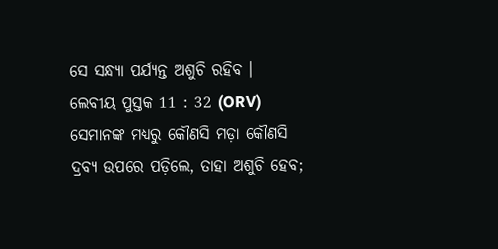ସେ ସନ୍ଧ୍ୟା ପର୍ଯ୍ୟନ୍ତ ଅଶୁଚି ରହିବ ।
ଲେବୀୟ ପୁସ୍ତକ 11 : 32 (ORV)
ସେମାନଙ୍କ ମଧ୍ୟରୁ କୌଣସି ମଡ଼ା କୌଣସି ଦ୍ରବ୍ୟ ଉପରେ ପଡ଼ିଲେ, ତାହା ଅଶୁଚି ହେବ;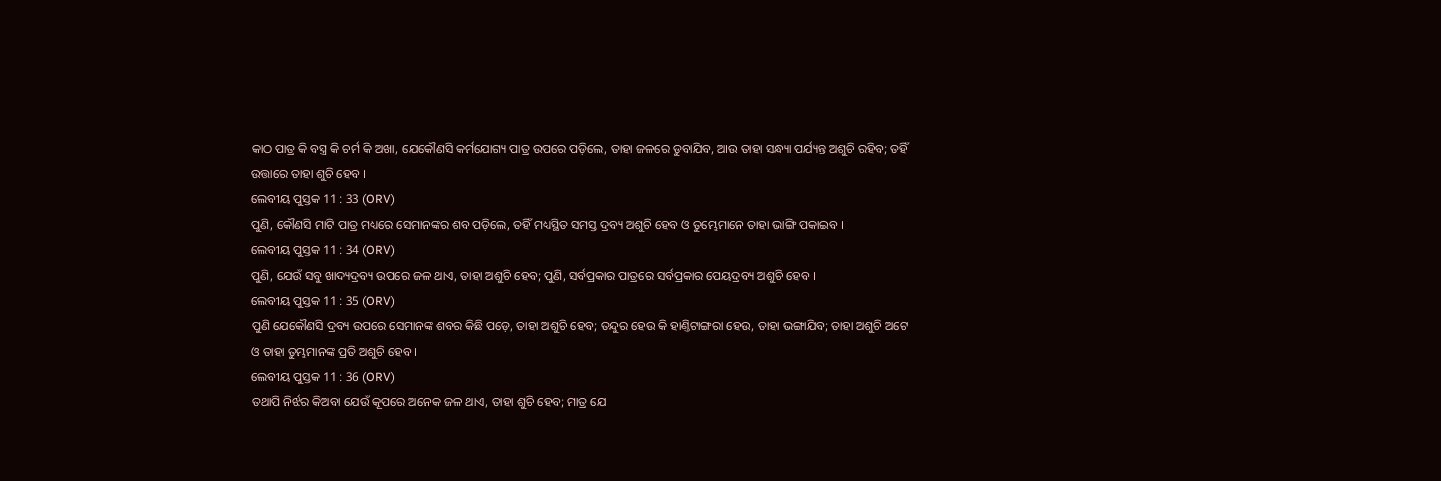କାଠ ପାତ୍ର କି ବସ୍ତ୍ର କି ଚର୍ମ କି ଅଖା, ଯେକୌଣସି କର୍ମଯୋଗ୍ୟ ପାତ୍ର ଉପରେ ପଡ଼ିଲେ, ତାହା ଜଳରେ ଡୁବାଯିବ, ଆଉ ତାହା ସନ୍ଧ୍ୟା ପର୍ଯ୍ୟନ୍ତ ଅଶୁଚି ରହିବ; ତହିଁ ଉତ୍ତାରେ ତାହା ଶୁଚି ହେବ ।
ଲେବୀୟ ପୁସ୍ତକ 11 : 33 (ORV)
ପୁଣି, କୌଣସି ମାଟି ପାତ୍ର ମଧ୍ୟରେ ସେମାନଙ୍କର ଶବ ପଡ଼ିଲେ, ତହିଁ ମଧ୍ୟସ୍ଥିତ ସମସ୍ତ ଦ୍ରବ୍ୟ ଅଶୁଚି ହେବ ଓ ତୁମ୍ଭେମାନେ ତାହା ଭାଙ୍ଗି ପକାଇବ ।
ଲେବୀୟ ପୁସ୍ତକ 11 : 34 (ORV)
ପୁଣି, ଯେଉଁ ସବୁ ଖାଦ୍ୟଦ୍ରବ୍ୟ ଉପରେ ଜଳ ଥାଏ, ତାହା ଅଶୁଚି ହେବ; ପୁଣି, ସର୍ବପ୍ରକାର ପାତ୍ରରେ ସର୍ବପ୍ରକାର ପେୟଦ୍ରବ୍ୟ ଅଶୁଚି ହେବ ।
ଲେବୀୟ ପୁସ୍ତକ 11 : 35 (ORV)
ପୁଣି ଯେକୌଣସି ଦ୍ରବ୍ୟ ଉପରେ ସେମାନଙ୍କ ଶବର କିଛି ପଡ଼େ, ତାହା ଅଶୁଚି ହେବ; ତନ୍ଦୁର ହେଉ କି ହାଣ୍ତିଟାଙ୍ଗରା ହେଉ, ତାହା ଭଙ୍ଗାଯିବ; ତାହା ଅଶୁଚି ଅଟେ ଓ ତାହା ତୁମ୍ଭମାନଙ୍କ ପ୍ରତି ଅଶୁଚି ହେବ ।
ଲେବୀୟ ପୁସ୍ତକ 11 : 36 (ORV)
ତଥାପି ନିର୍ଝର କିଅବା ଯେଉଁ କୂପରେ ଅନେକ ଜଳ ଥାଏ, ତାହା ଶୁଚି ହେବ; ମାତ୍ର ଯେ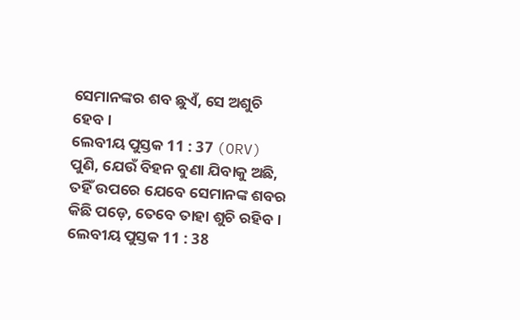ସେମାନଙ୍କର ଶବ ଛୁଏଁ, ସେ ଅଶୁଚି ହେବ ।
ଲେବୀୟ ପୁସ୍ତକ 11 : 37 (ORV)
ପୁଣି, ଯେଉଁ ବିହନ ବୁଣା ଯିବାକୁ ଅଛି, ତହିଁ ଉପରେ ଯେବେ ସେମାନଙ୍କ ଶବର କିଛି ପଡ଼େ, ତେବେ ତାହା ଶୁଚି ରହିବ ।
ଲେବୀୟ ପୁସ୍ତକ 11 : 38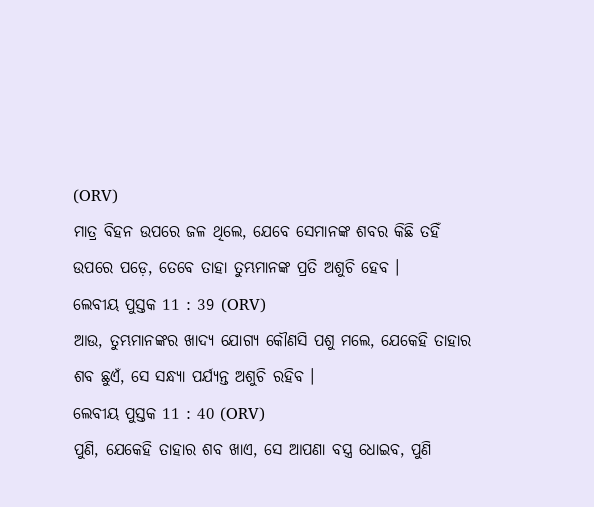(ORV)
ମାତ୍ର ବିହନ ଉପରେ ଜଳ ଥିଲେ, ଯେବେ ସେମାନଙ୍କ ଶବର କିଛି ତହିଁ ଉପରେ ପଡ଼େ, ତେବେ ତାହା ତୁମ୍ଭମାନଙ୍କ ପ୍ରତି ଅଶୁଚି ହେବ ।
ଲେବୀୟ ପୁସ୍ତକ 11 : 39 (ORV)
ଆଉ, ତୁମ୍ଭମାନଙ୍କର ଖାଦ୍ୟ ଯୋଗ୍ୟ କୌଣସି ପଶୁ ମଲେ, ଯେକେହି ତାହାର ଶବ ଛୁଏଁ, ସେ ସନ୍ଧ୍ୟା ପର୍ଯ୍ୟନ୍ତ ଅଶୁଚି ରହିବ ।
ଲେବୀୟ ପୁସ୍ତକ 11 : 40 (ORV)
ପୁଣି, ଯେକେହି ତାହାର ଶବ ଖାଏ, ସେ ଆପଣା ବସ୍ତ୍ର ଧୋଇବ, ପୁଣି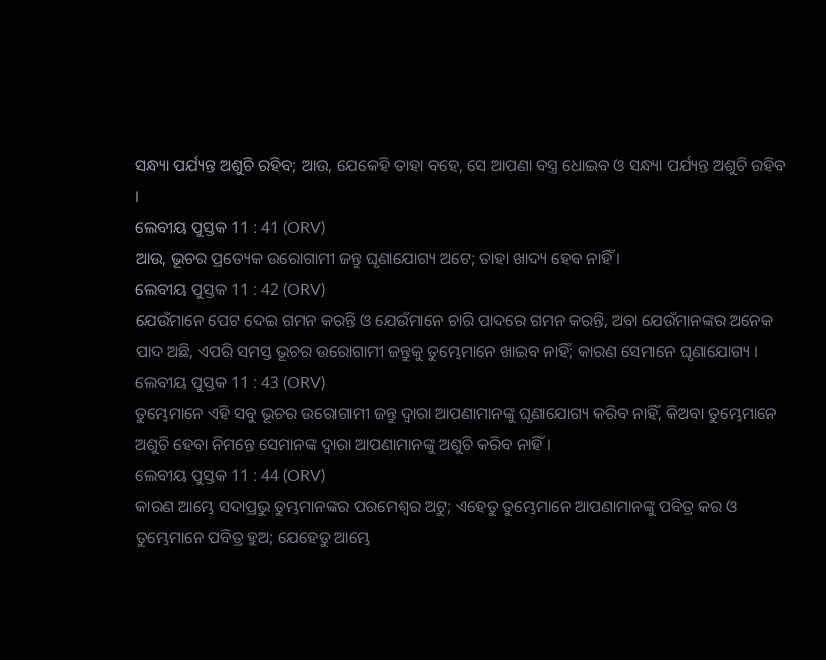ସନ୍ଧ୍ୟା ପର୍ଯ୍ୟନ୍ତ ଅଶୁଚି ରହିବ; ଆଉ, ଯେକେହି ତାହା ବହେ, ସେ ଆପଣା ବସ୍ତ୍ର ଧୋଇବ ଓ ସନ୍ଧ୍ୟା ପର୍ଯ୍ୟନ୍ତ ଅଶୁଚି ରହିବ ।
ଲେବୀୟ ପୁସ୍ତକ 11 : 41 (ORV)
ଆଉ, ଭୂଚର ପ୍ରତ୍ୟେକ ଉରୋଗାମୀ ଜନ୍ତୁ ଘୃଣାଯୋଗ୍ୟ ଅଟେ; ତାହା ଖାଦ୍ୟ ହେବ ନାହିଁ ।
ଲେବୀୟ ପୁସ୍ତକ 11 : 42 (ORV)
ଯେଉଁମାନେ ପେଟ ଦେଇ ଗମନ କରନ୍ତି ଓ ଯେଉଁମାନେ ଚାରି ପାଦରେ ଗମନ କରନ୍ତି, ଅବା ଯେଉଁମାନଙ୍କର ଅନେକ ପାଦ ଅଛି, ଏପରି ସମସ୍ତ ଭୂଚର ଉରୋଗାମୀ ଜନ୍ତୁକୁ ତୁମ୍ଭେମାନେ ଖାଇବ ନାହିଁ; କାରଣ ସେମାନେ ଘୃଣାଯୋଗ୍ୟ ।
ଲେବୀୟ ପୁସ୍ତକ 11 : 43 (ORV)
ତୁମ୍ଭେମାନେ ଏହି ସବୁ ଭୂଚର ଉରୋଗାମୀ ଜନ୍ତୁ ଦ୍ଵାରା ଆପଣାମାନଙ୍କୁ ଘୃଣାଯୋଗ୍ୟ କରିବ ନାହିଁ, କିଅବା ତୁମ୍ଭେମାନେ ଅଶୁଚି ହେବା ନିମନ୍ତେ ସେମାନଙ୍କ ଦ୍ଵାରା ଆପଣାମାନଙ୍କୁ ଅଶୁଚି କରିବ ନାହିଁ ।
ଲେବୀୟ ପୁସ୍ତକ 11 : 44 (ORV)
କାରଣ ଆମ୍ଭେ ସଦାପ୍ରଭୁ ତୁମ୍ଭମାନଙ୍କର ପରମେଶ୍ଵର ଅଟୁ; ଏହେତୁ ତୁମ୍ଭେମାନେ ଆପଣାମାନଙ୍କୁ ପବିତ୍ର କର ଓ ତୁମ୍ଭେମାନେ ପବିତ୍ର ହୁଅ; ଯେହେତୁ ଆମ୍ଭେ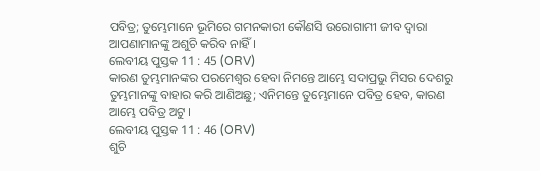ପବିତ୍ର; ତୁମ୍ଭେମାନେ ଭୂମିରେ ଗମନକାରୀ କୌଣସି ଉରୋଗାମୀ ଜୀବ ଦ୍ଵାରା ଆପଣାମାନଙ୍କୁ ଅଶୁଚି କରିବ ନାହିଁ ।
ଲେବୀୟ ପୁସ୍ତକ 11 : 45 (ORV)
କାରଣ ତୁମ୍ଭମାନଙ୍କର ପରମେଶ୍ଵର ହେବା ନିମନ୍ତେ ଆମ୍ଭେ ସଦାପ୍ରଭୁ ମିସର ଦେଶରୁ ତୁମ୍ଭମାନଙ୍କୁ ବାହାର କରି ଆଣିଅଛୁ; ଏନିମନ୍ତେ ତୁମ୍ଭେମାନେ ପବିତ୍ର ହେବ, କାରଣ ଆମ୍ଭେ ପବିତ୍ର ଅଟୁ ।
ଲେବୀୟ ପୁସ୍ତକ 11 : 46 (ORV)
ଶୁଚି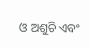ଓ ଅଶୁଚି ଏବଂ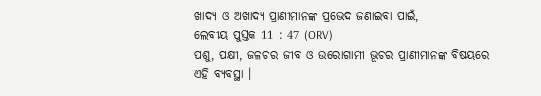ଖାଦ୍ୟ ଓ ଅଖାଦ୍ୟ ପ୍ରାଣୀମାନଙ୍କ ପ୍ରଭେଦ ଜଣାଇବା ପାଇଁ,
ଲେବୀୟ ପୁସ୍ତକ 11 : 47 (ORV)
ପଶୁ, ପକ୍ଷୀ, ଜଳଚର ଜୀବ ଓ ଉରୋଗାମୀ ଭୂଚର ପ୍ରାଣୀମାନଙ୍କ ବିଷୟରେ ଏହି ବ୍ୟବସ୍ଥା ।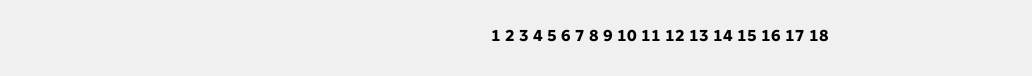1 2 3 4 5 6 7 8 9 10 11 12 13 14 15 16 17 18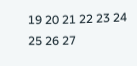19 20 21 22 23 24 25 26 27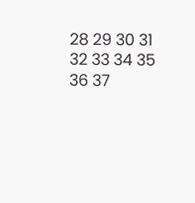28 29 30 31 32 33 34 35 36 37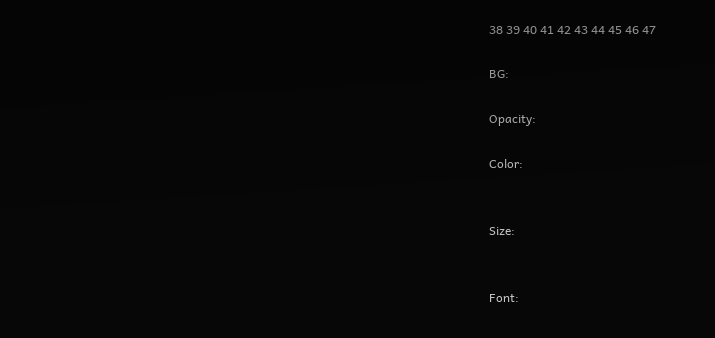38 39 40 41 42 43 44 45 46 47

BG:

Opacity:

Color:


Size:


Font: